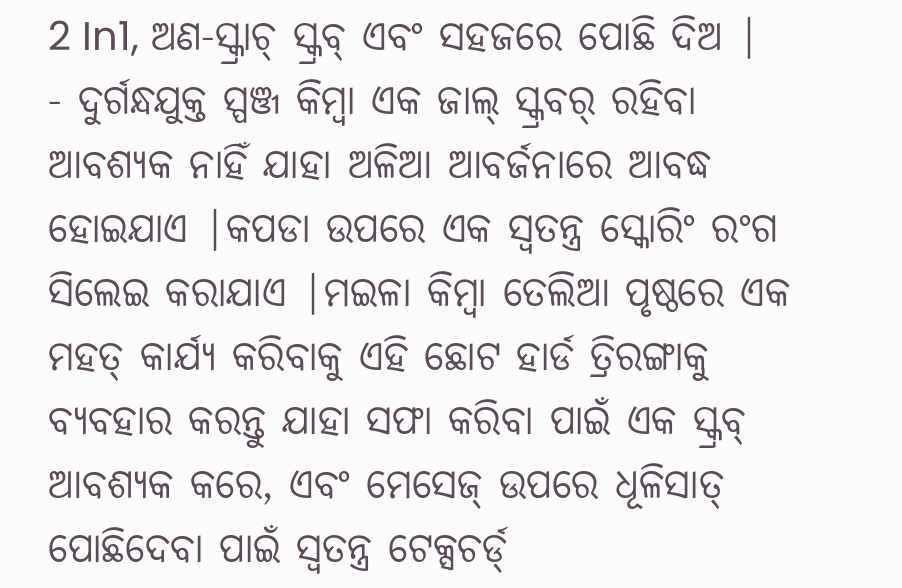2 In1, ଅଣ-ସ୍କ୍ରାଚ୍ ସ୍କ୍ରବ୍ ଏବଂ ସହଜରେ ପୋଛି ଦିଅ |
- ଦୁର୍ଗନ୍ଧଯୁକ୍ତ ସ୍ପଞ୍ଜ କିମ୍ବା ଏକ ଜାଲ୍ ସ୍କ୍ରବର୍ ରହିବା ଆବଶ୍ୟକ ନାହିଁ ଯାହା ଅଳିଆ ଆବର୍ଜନାରେ ଆବଦ୍ଧ ହୋଇଯାଏ |କପଡା ଉପରେ ଏକ ସ୍ୱତନ୍ତ୍ର ସ୍କୋରିଂ ରଂଗ ସିଲେଇ କରାଯାଏ |ମଇଳା କିମ୍ବା ତେଲିଆ ପୃଷ୍ଠରେ ଏକ ମହତ୍ କାର୍ଯ୍ୟ କରିବାକୁ ଏହି ଛୋଟ ହାର୍ଡ ତ୍ରିରଙ୍ଗାକୁ ବ୍ୟବହାର କରନ୍ତୁ ଯାହା ସଫା କରିବା ପାଇଁ ଏକ ସ୍କ୍ରବ୍ ଆବଶ୍ୟକ କରେ, ଏବଂ ମେସେଜ୍ ଉପରେ ଧୂଳିସାତ୍ ପୋଛିଦେବା ପାଇଁ ସ୍ୱତନ୍ତ୍ର ଟେକ୍ସଚର୍ଡ୍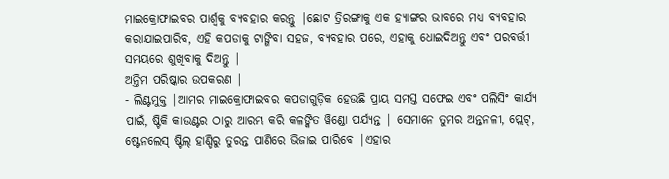ମାଇକ୍ରୋଫାଇବର ପାର୍ଶ୍ୱକୁ ବ୍ୟବହାର କରନ୍ତୁ |ଛୋଟ ତ୍ରିରଙ୍ଗାକୁ ଏକ ହ୍ୟାଙ୍ଗର ଭାବରେ ମଧ୍ୟ ବ୍ୟବହାର କରାଯାଇପାରିବ, ଏହି କପଡାକୁ ଟାଙ୍ଗିବା ସହଜ, ବ୍ୟବହାର ପରେ, ଏହାକୁ ଧୋଇଦିଅନ୍ତୁ ଏବଂ ପରବର୍ତ୍ତୀ ସମୟରେ ଶୁଖିବାକୁ ଦିଅନ୍ତୁ |
ଅନ୍ତିମ ପରିଷ୍କାର ଉପକରଣ |
- ଲିଣ୍ଟମୁକ୍ତ |ଆମର ମାଇକ୍ରୋଫାଇବର କପଡାଗୁଡ଼ିକ ହେଉଛି ପ୍ରାୟ ସମସ୍ତ ସଫେଇ ଏବଂ ପଲିସିଂ କାର୍ଯ୍ୟ ପାଇଁ, ଷ୍ଟିକି କାଉଣ୍ଟର ଠାରୁ ଆରମ୍ଭ କରି କଳଙ୍କିତ ୱିଣ୍ଡୋ ପର୍ଯ୍ୟନ୍ତ | ସେମାନେ ତୁମର ଅନ୍ତନଳୀ, ପ୍ଲେଟ୍, ଷ୍ଟେନଲେସ୍ ଷ୍ଟିଲ୍ ହାଣ୍ଡିରୁ ତୁରନ୍ତ ପାଣିରେ ଭିଜାଇ ପାରିବେ |ଏହାର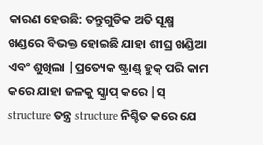କାରଣ ହେଉଛି: ତନ୍ତୁଗୁଡିକ ଅତି ସୂକ୍ଷ୍ମ ଖଣ୍ଡରେ ବିଭକ୍ତ ହୋଇଛି ଯାହା ଶୀଘ୍ର ଖଣ୍ଡିଆ ଏବଂ ଶୁଖିଲା |ପ୍ରତ୍ୟେକ ଷ୍ଟ୍ରାଣ୍ଡ୍ ହୁକ୍ ପରି କାମ କରେ ଯାହା ଜଳକୁ ସ୍କ୍ରାପ୍ କରେ |ସ୍ structure ତନ୍ତ୍ର structure ନିଶ୍ଚିତ କରେ ଯେ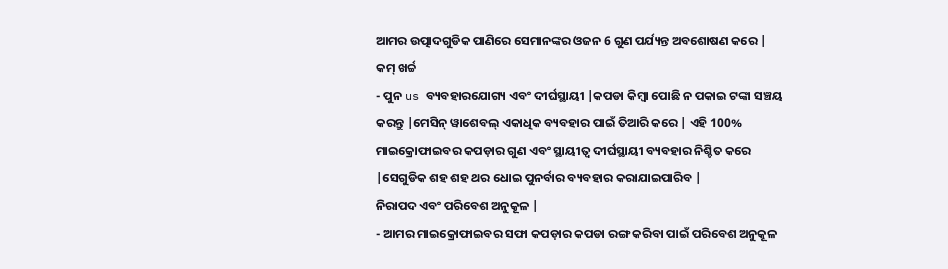ଆମର ଉତ୍ପାଦଗୁଡିକ ପାଣିରେ ସେମାନଙ୍କର ଓଜନ 6 ଗୁଣ ପର୍ଯ୍ୟନ୍ତ ଅବଶୋଷଣ କରେ |
କମ୍ ଖର୍ଚ୍ଚ
- ପୁନ us ବ୍ୟବହାରଯୋଗ୍ୟ ଏବଂ ଦୀର୍ଘସ୍ଥାୟୀ |କପଡା କିମ୍ବା ପୋଛି ନ ପକାଇ ଟଙ୍କା ସଞ୍ଚୟ କରନ୍ତୁ |ମେସିନ୍ ୱାଶେବଲ୍ ଏକାଧିକ ବ୍ୟବହାର ପାଇଁ ତିଆରି କରେ | ଏହି 100% ମାଇକ୍ରୋଫାଇବର କପଡ଼ାର ଗୁଣ ଏବଂ ସ୍ଥାୟୀତ୍ୱ ଦୀର୍ଘସ୍ଥାୟୀ ବ୍ୟବହାର ନିଶ୍ଚିତ କରେ |ସେଗୁଡିକ ଶହ ଶହ ଥର ଧୋଇ ପୁନର୍ବାର ବ୍ୟବହାର କରାଯାଇପାରିବ |
ନିରାପଦ ଏବଂ ପରିବେଶ ଅନୁକୂଳ |
- ଆମର ମାଇକ୍ରୋଫାଇବର ସଫା କପଡ଼ାର କପଡା ରଙ୍ଗ କରିବା ପାଇଁ ପରିବେଶ ଅନୁକୂଳ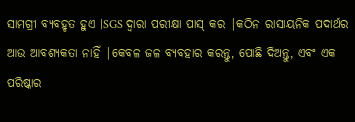ସାମଗ୍ରୀ ବ୍ୟବହୃତ ହୁଏ |SGS ଦ୍ୱାରା ପରୀକ୍ଷା ପାସ୍ କର |କଠିନ ରାସାୟନିକ ପଦାର୍ଥର ଆଉ ଆବଶ୍ୟକତା ନାହିଁ |କେବଳ ଜଳ ବ୍ୟବହାର କରନ୍ତୁ, ପୋଛି ଦିଅନ୍ତୁ, ଏବଂ ଏକ ପରିଷ୍କାର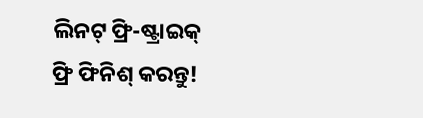ଲିନଟ୍ ଫ୍ରି-ଷ୍ଟ୍ରାଇକ୍ ଫ୍ରି ଫିନିଶ୍ କରନ୍ତୁ!